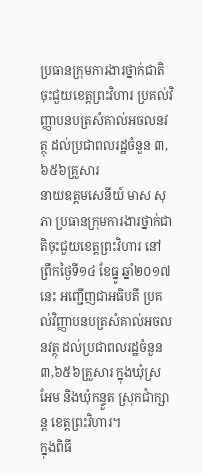ប្រធានក្រុមការងារថ្នាក់ជាតិចុះជួយខេត្តព្រះវិហារ ប្រគល់វិញ្ញាបនបត្រសំគាល់អចលនវត្ថុ ដល់ប្រជាពលរដ្ឋចំនួន ៣,៦៥៦គ្រួសារ
នាយឧត្តមសេនីយ៍ មាស សុភា ប្រធានក្រុមការងារថ្នាក់ជាតិចុះជួយខេត្តព្រះវិហារ នៅព្រឹកថ្ងៃទី១៤ ខែធ្នូ ឆ្នាំ២០១៧នេះ អញ្ជើញជាអធិបតី ប្រគល់វិញ្ញាបនបត្រសំគាល់អចលនវត្ថុ ដល់ប្រជាពលរដ្ឋចំនួន៣,៦៥៦គ្រួសារ ក្នុងឃុំស្រអែម និងឃុំកន្ទួត ស្រុកជាំក្សាន្ត ខេត្តព្រះវិហារ។
ក្នុងពិធី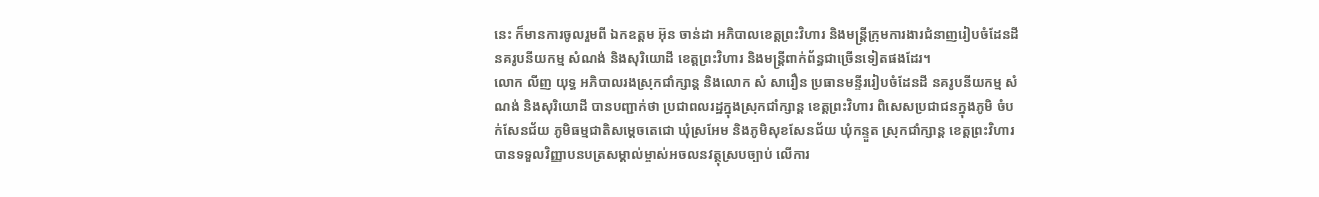នេះ ក៏មានការចូលរួមពី ឯកឧត្តម អ៊ុន ចាន់ដា អភិបាលខេត្តព្រះវិហារ និងមន្ត្រីក្រុមការងារជំនាញរៀបចំដែនដី នគរូបនីយកម្ម សំណង់ និងសុរិយោដី ខេត្តព្រះវិហារ និងមន្ដ្រីពាក់ព័ន្ធជាច្រើនទៀតផងដែរ។
លោក លីញ យុទ្ធ អភិបាលរងស្រុកជាំក្សាន្ត និងលោក សំ សារឿន ប្រធានមន្ទីររៀបចំដែនដី នគរូបនីយកម្ម សំណង់ និងសុរិយោដី បានបញ្ជាក់ថា ប្រជាពលរដ្ឋក្នុងស្រុកជាំក្សាន្ត ខេត្តព្រះវិហារ ពិសេសប្រជាជនក្នុងភូមិ ចំបក់សែនជ័យ ភូមិធម្មជាតិសម្តេចតេជោ ឃុំស្រអែម និងភូមិសុខសែនជ័យ ឃុំកន្ទួត ស្រុកជាំក្សាន្ត ខេត្តព្រះវិហារ បានទទួលវិញ្ញាបនបត្រសម្គាល់ម្ចាស់អចលនវត្ថុស្របច្បាប់ លើការ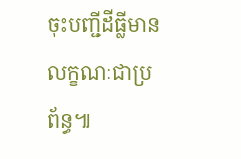ចុះបញ្ជីដីធ្លីមានលក្ខណៈជាប្រព័ន្ធ៕